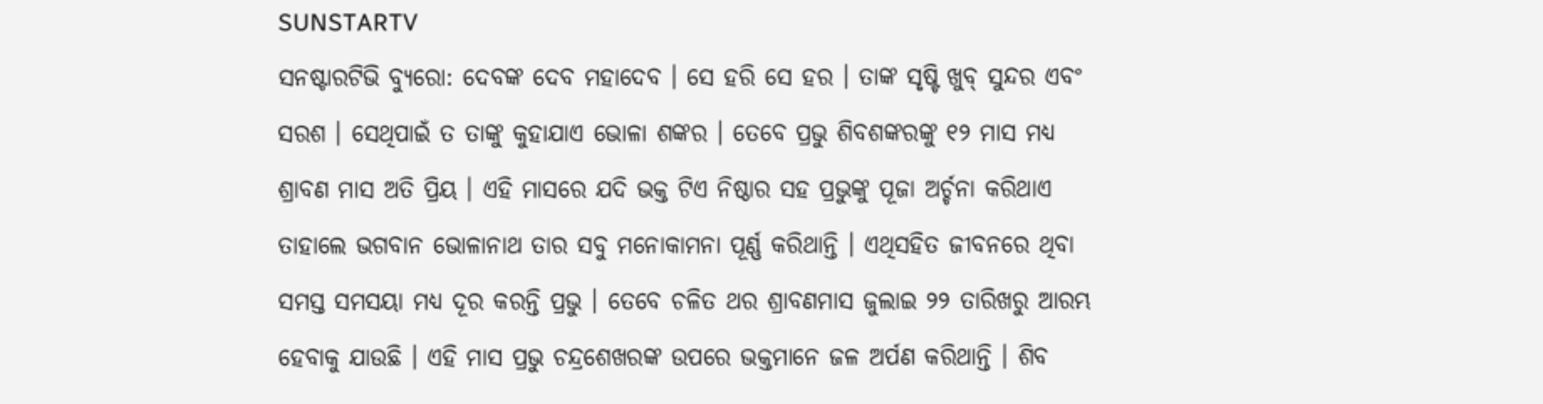SUNSTARTV
ସନଷ୍ଟାରଟିଭି ବ୍ୟୁରୋ: ଦେବଙ୍କ ଦେବ ମହାଦେବ । ସେ ହରି ସେ ହର । ତାଙ୍କ ସୃଷ୍ଟି ଖୁବ୍ ସୁନ୍ଦର ଏବଂ ସରଶ । ସେଥିପାଇଁ ତ ତାଙ୍କୁ କୁହାଯାଏ ଭୋଳା ଶଙ୍କର । ତେବେ ପ୍ରଭୁ ଶିବଶଙ୍କରଙ୍କୁ ୧୨ ମାସ ମଧ୍ୟ ଶ୍ରାବଣ ମାସ ଅତି ପ୍ରିୟ । ଏହି ମାସରେ ଯଦି ଭକ୍ତ ଟିଏ ନିଷ୍ଠାର ସହ ପ୍ରଭୁଙ୍କୁ ପୂଜା ଅର୍ଚ୍ଚନା କରିଥାଏ ତାହାଲେ ଭଗବାନ ଭୋଳାନାଥ ତାର ସବୁ ମନୋକାମନା ପୂର୍ଣ୍ଣ କରିଥାନ୍ତି । ଏଥିସହିତ ଜୀବନରେ ଥିବା ସମସ୍ତ ସମସୟା ମଧ୍ୟ ଦୂର କରନ୍ତି ପ୍ରଭୁ । ତେବେ ଚଳିତ ଥର ଶ୍ରାବଣମାସ ଜୁଲାଇ ୨୨ ତାରିଖରୁ ଆରମ୍ଭ ହେବାକୁ ଯାଉଛି । ଏହି ମାସ ପ୍ରଭୁ ଚନ୍ଦ୍ରଶେଖରଙ୍କ ଉପରେ ଭକ୍ତମାନେ ଜଳ ଅର୍ପଣ କରିଥାନ୍ତି । ଶିବ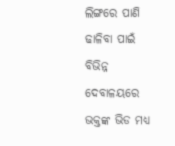ଲିଙ୍ଗରେ ପାଣି ଢାଳିବା ପାଇଁ ବିଭିନ୍ନ ଦେବାଳୟରେ ଭକ୍ତଙ୍କ ଭିଡ ମଧ୍ୟ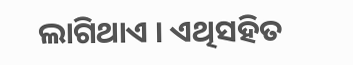ଲାଗିଥାଏ । ଏଥିସହିତ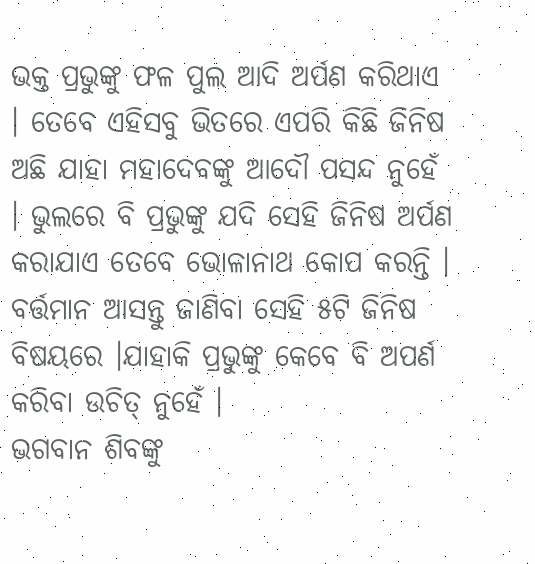ଭକ୍ତ ପ୍ରଭୁଙ୍କୁ ଫଳ ପୁଲ ଆଦି ଅର୍ପଣ କରିଥାଏ । ତେବେ ଏହିସବୁ ଭିତରେ ଏପରି କିଛି ଜିନିଷ ଅଛି ଯାହା ମହାଦେବଙ୍କୁ ଆଦୌ ପସନ୍ଦ ନୁହେଁ । ଭୁଲରେ ବି ପ୍ରଭୁଙ୍କୁ ଯଦି ସେହି ଜିନିଷ ଅର୍ପଣ କରାଯାଏ ତେବେ ଭୋଳାନାଥ କୋପ କରନ୍ତି । ବର୍ତ୍ତମାନ ଆସନ୍ତୁ ଜାଣିବା ସେହି ୫ଟି ଜିନିଷ ବିଷୟରେ ।ଯାହାକି ପ୍ରଭୁଙ୍କୁ କେବେ ବି ଅପର୍ଣ କରିବା ଉଚିତ୍ ନୁହେଁ ।
ଭଗବାନ ଶିବଙ୍କୁ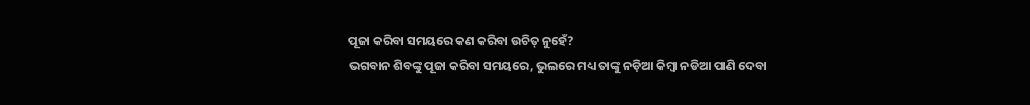ପୂଜା କରିବା ସମୟରେ କଣ କରିବା ଉଚିତ୍ ନୁହେଁ?
ଭଗବାନ ଶିବଙ୍କୁ ପୂଜା କରିବା ସମୟରେ, ଭୁଲରେ ମଧ୍ୟ ତାଙ୍କୁ ନଡ଼ିଆ କିମ୍ବା ନଡିଆ ପାଣି ଦେବା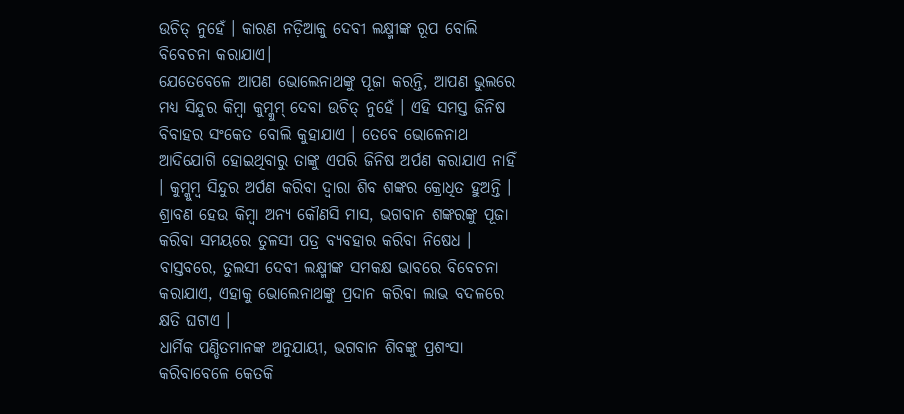ଉଚିତ୍ ନୁହେଁ । କାରଣ ନଡ଼ିଆକୁ ଦେବୀ ଲକ୍ଷ୍ମୀଙ୍କ ରୂପ ବୋଲି ବିବେଚନା କରାଯାଏ।
ଯେତେବେଳେ ଆପଣ ଭୋଲେନାଥଙ୍କୁ ପୂଜା କରନ୍ତି, ଆପଣ ଭୁଲରେ ମଧ୍ୟ ସିନ୍ଦୁର କିମ୍ବା କୁମ୍କୁମ୍ ଦେବା ଉଚିତ୍ ନୁହେଁ । ଏହି ସମସ୍ତ ଜିନିଷ ବିବାହର ସଂକେତ ବୋଲି କୁହାଯାଏ । ତେବେ ଭୋଳେନାଥ ଆଦିଯୋଗି ହୋଇଥିବାରୁ ତାଙ୍କୁ ଏପରି ଜିନିଷ ଅର୍ପଣ କରାଯାଏ ନାହିଁ । କୁମ୍କୁମ୍ବ ସିନ୍ଦୁର ଅର୍ପଣ କରିବା ଦ୍ୱାରା ଶିବ ଶଙ୍କର କ୍ରୋଧିତ ହୁଅନ୍ତି ।
ଶ୍ରାବଣ ହେଉ କିମ୍ବା ଅନ୍ୟ କୌଣସି ମାସ, ଭଗବାନ ଶଙ୍କରଙ୍କୁ ପୂଜା କରିବା ସମୟରେ ତୁଳସୀ ପତ୍ର ବ୍ୟବହାର କରିବା ନିଷେଧ । ବାସ୍ତବରେ, ତୁଲସୀ ଦେବୀ ଲକ୍ଷ୍ମୀଙ୍କ ସମକକ୍ଷ ଭାବରେ ବିବେଚନା କରାଯାଏ, ଏହାକୁ ଭୋଲେନାଥଙ୍କୁ ପ୍ରଦାନ କରିବା ଲାଭ ବଦଳରେ କ୍ଷତି ଘଟାଏ ।
ଧାର୍ମିକ ପଣ୍ଡିତମାନଙ୍କ ଅନୁଯାୟୀ, ଭଗବାନ ଶିବଙ୍କୁ ପ୍ରଶଂସା କରିବାବେଳେ କେତକି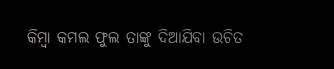କିମ୍ବା କମଲ ଫୁଲ ତାଙ୍କୁ ଦିଆଯିବା ଉଚିତ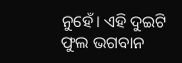ନୁହେଁ। ଏହି ଦୁଇଟି ଫୁଲ ଭଗବାନ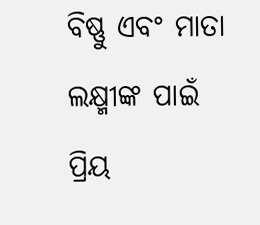ବିଷ୍ଣୁ ଏବଂ ମାତା ଲକ୍ଷ୍ମୀଙ୍କ ପାଇଁ ପ୍ରିୟ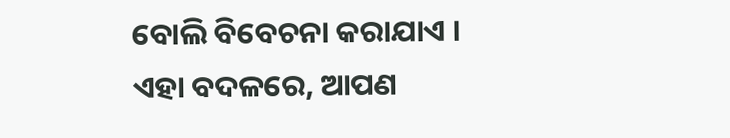ବୋଲି ବିବେଚନା କରାଯାଏ । ଏହା ବଦଳରେ, ଆପଣ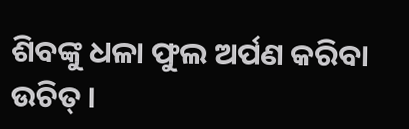ଶିବଙ୍କୁ ଧଳା ଫୁଲ ଅର୍ପଣ କରିବା ଉଚିତ୍ ।